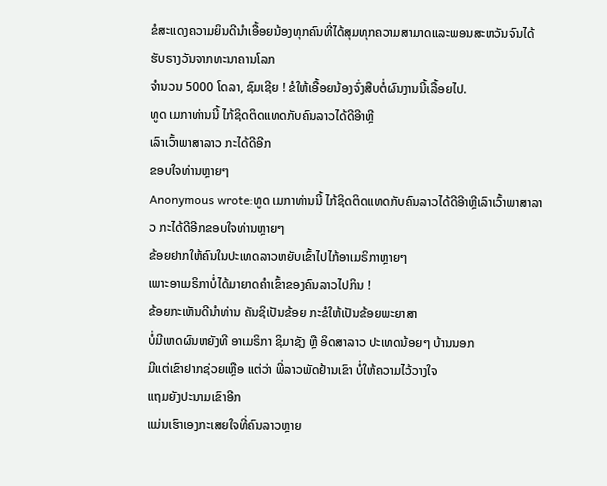ຂໍສະແດງຄວາມຍິນດີນໍາເອື້ອຍນ້ອງທຸກຄົນທີ່ໄດ້ສຸມທຸກຄວາມສາມາດແລະພອນສະຫວັນຈົນໄດ້ຮັບຣາງວັນຈາກທະນາຄານໂລກ
ຈໍານວນ 5000 ໂດລາ, ຊົມເຊີຍ ! ຂໍໃຫ້ເອື້ອຍນ້ອງຈົ່ງສືບຕໍ່ຜົນງານນີ້ເລື້ອຍໄປ.
ທູດ ເມກາທ່ານນີ້ ໄກ້ຊິດຕິດແທດກັບຄົນລາວໄດ້ດີອີາຫຼີ
ເລົາເວົ້າພາສາລາວ ກະໄດ້ດີອີກ
ຂອບໃຈທ່ານຫຼາຍໆ
Anonymous wrote:ທູດ ເມກາທ່ານນີ້ ໄກ້ຊິດຕິດແທດກັບຄົນລາວໄດ້ດີອີາຫຼີເລົາເວົ້າພາສາລາວ ກະໄດ້ດີອີກຂອບໃຈທ່ານຫຼາຍໆ
ຂ້ອຍຢາກໃຫ້ຄົນໃນປະເທດລາວຫຍັບເຂົ້າໄປໄກ້ອາເມຣິກາຫຼາຍໆ
ເພາະອາເມຣິກາບໍ່ໄດ້ມາຍາດຄໍາເຂົ້າຂອງຄົນລາວໄປກິນ !
ຂ້ອຍກະເຫັນດີນຳທ່ານ ຄັນຊິເປັນຂ້ອຍ ກະຂໍໃຫ້ເປັນຂ້ອຍພະຍາສາ
ບໍ່ມີເຫດຜົນຫຍັງທີ ອາເມຣິກາ ຊິມາຊັງ ຫຼື ອິດສາລາວ ປະເທດນ້ອຍໆ ບ້ານນອກ
ມີແຕ່ເຂົາຢາກຊ່ວຍເຫຼືອ ແຕ່ວ່າ ພີ່ລາວພັດຢ້ານເຂົາ ບໍ່ໃຫ້ຄວາມໄວ້ວາງໃຈ
ແຖມຍັງປະນາມເຂົາອີກ
ແມ່ນເຮົາເອງກະເສຍໃຈທີ່ຄົນລາວຫຼາຍ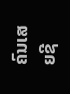ຄົນເສຍຊີ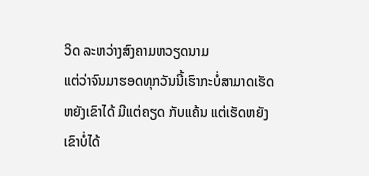ວິດ ລະຫວ່າງສົງຄາມຫວຽດນາມ
ແຕ່ວ່າຈົນມາຮອດທຸກວັນນີ້ເຮົາກະບໍ່ສາມາດເຮັດຫຍັງເຂົາໄດ້ ມີແຕ່ຄຽດ ກັບແຄ້ນ ແຕ່ເຮັດຫຍັງເຂົາບໍ່ໄດ້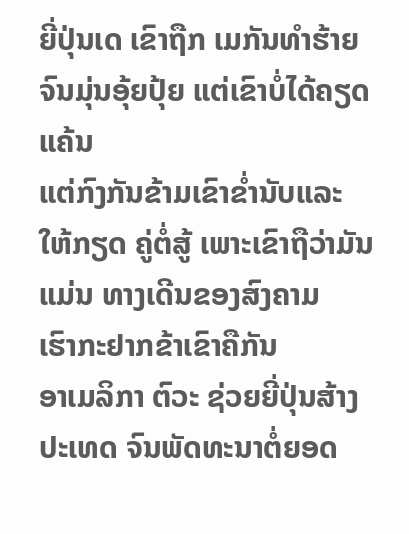ຍີ່ປຸ່ນເດ ເຂົາຖືກ ເມກັນທຳຮ້າຍຈົນມຸ່ນອຸ້ຍປຸ້ຍ ແຕ່ເຂົາບໍ່ໄດ້ຄຽດແຄ້ນ
ແຕ່ກົງກັນຂ້າມເຂົາຂ່ຳນັບແລະໃຫ້ກຽດ ຄູ່ຕໍ່ສູ້ ເພາະເຂົາຖືວ່າມັນແມ່ນ ທາງເດີນຂອງສົງຄາມ
ເຮົາກະຢາກຂ້າເຂົາຄືກັນ
ອາເມລິກາ ຕົວະ ຊ່ວຍຍີ່ປຸ່ນສ້າງປະເທດ ຈົນພັດທະນາຕໍ່ຍອດ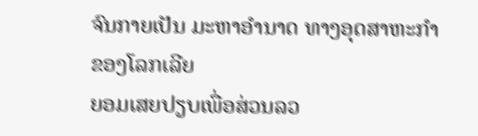ຈົນກາຍເປັນ ມະຫາອຳນາດ ທາງອຸດສາຫະກຳ ຂອງໂລກເລີຍ
ຍອມເສຍປຽບເພື່ອສ່ວນລວ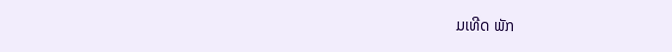ມເທີດ ພັກ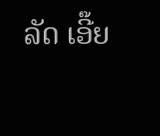ລັດ ເອີ໊ຍ